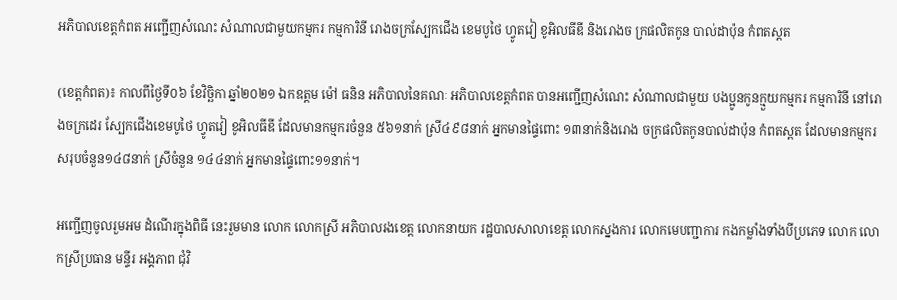អភិបាលខេត្តកំពត អញ្ជើញសំណេះ សំណាលជាមួយកម្មករ កម្មការិនី រោងចក្រស្បែកជើង ខេមបូថៃ ហ្វូតវៀ ខូអិលធីឌី និងរោងច ក្រផលិតកូន បាល់ដាប៉ុន កំពតស្តត

(ខេត្តកំពត)៖ កាលពីថ្ងៃទី០៦ ខែវិច្ឆិកា ឆ្នាំ២០២១ ឯកឧត្តម ម៉ៅ ធនិន អភិបាលនៃគណៈ អភិបាលខេត្តកំពត បានអញ្ជើញសំណេះ សំណាលជាមួយ បងប្អូនកូនក្មួយកម្មករ កម្មការិនី នៅរោងចក្រដេរ ស្បែកជើងខេមបូថៃ ហ្វូតវៀ ខូអិលធីឌី ដែលមានកម្មករចំនួន ៥៦១នាក់ ស្រី៤៩៨នាក់ អ្នកមានផ្ទៃពោះ ១៣នាក់និងរោង ចក្រផលិតកូនបាល់ដាប៉ុន កំពតស្ពត ដែលមានកម្មករ សរុបចំនួន១៤៨នាក់ ស្រីចំនួន ១៤៤នាក់ អ្នកមានផ្ទៃពោះ១១នាក់។

អញ្ជើញចូលរួមអម ដំណើរក្នុងពិធី នេះរួមមាន លោក លោកស្រី អភិបាលរងខេត្ត លោកនាយក រដ្ឋបាលសាលាខេត្ត លោកស្នងការ លោកមេបញ្ជាការ កងកម្លាំងទាំងបីប្រភេទ លោក លោកស្រីប្រធាន មន្ទីរ អង្គភាព ជុំវិ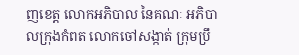ញខេត្ត លោកអភិបាល នៃគណៈ អភិបាលក្រុងកំពត លោកចៅសង្កាត់ ក្រុមប្រឹ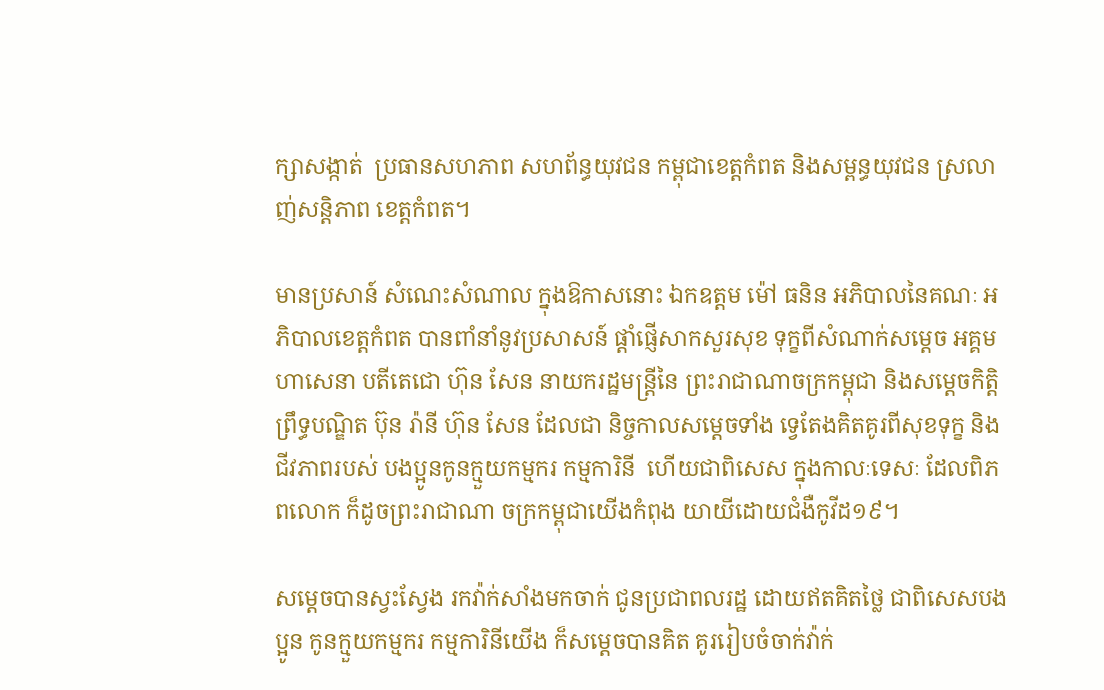ក្សាសង្កាត់  ប្រធានសហភាព សហព័ន្ធយុវជន កម្ពុជាខេត្តកំពត និងសម្ពន្ធយុវជន ស្រលាញ់សន្តិភាព ខេត្តកំពត។

មានប្រសាន៍ សំណេះសំណាល ក្នុងឱកាសនោះ ឯកឧត្តម ម៉ៅ ធនិន អភិបាលនៃគណៈ អភិបាលខេត្តកំពត បានពាំនាំនូវប្រសាសន៍ ផ្តាំផ្ញើសាកសួរសុខ ទុក្ខពីសំណាក់សម្តេច អគ្គមហាសេនា បតីតេជោ ហ៊ុន សែន នាយករដ្ឋមន្ត្រីនៃ ព្រះរាជាណាចក្រកម្ពុជា និងសម្តេចកិត្តិ ព្រឹទ្ធបណ្ឌិត ប៊ុន រ៉ានី ហ៊ុន សែន ដែលជា និច្ចកាលសម្តេចទាំង ទ្វេតែងគិតគូរពីសុខទុក្ខ និងជីវភាពរបស់ បងប្អូនកូនក្មួយកម្មករ កម្មការិនី  ហើយជាពិសេស ក្នុងកាលៈទេសៈ ដែលពិភពលោក ក៏ដូចព្រះរាជាណា ចក្រកម្ពុជាយើងកំពុង យាយីដោយជំងឺកូវីដ១៩។

សម្តេចបានស្វះស្វែង រកវ៉ាក់សាំងមកចាក់ ជូនប្រជាពលរដ្ឋ ដោយឥតគិតថ្លៃ ជាពិសេសបងប្អូន កូនក្មួយកម្មករ កម្មការិនីយើង ក៏សម្តេចបានគិត គូររៀបចំចាក់វ៉ាក់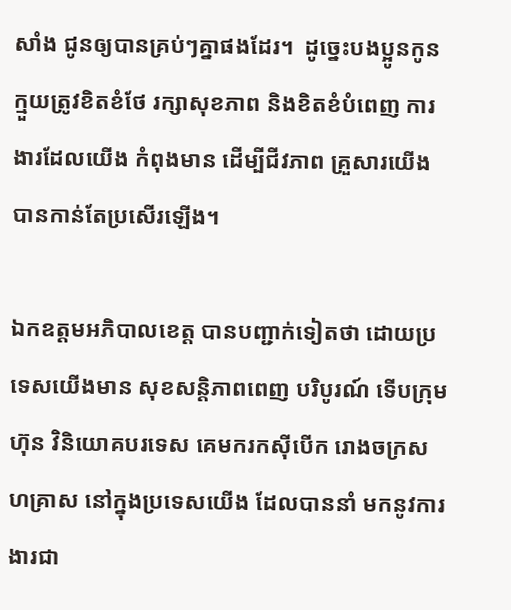សាំង ជូនឲ្យបានគ្រប់ៗគ្នាផងដែរ។  ដូច្នេះបងប្អូនកូន ក្មួយត្រូវខិតខំថែ រក្សាសុខភាព និងខិតខំបំពេញ ការងារដែលយើង កំពុងមាន ដើម្បីជីវភាព គ្រួសារយើង បានកាន់តែប្រសើរឡើង។

ឯកឧត្តមអភិបាលខេត្ត បានបញ្ជាក់ទៀតថា ដោយប្រទេសយើងមាន សុខសន្តិភាពពេញ បរិបូរណ៍ ទើបក្រុមហ៊ុន វិនិយោគបរទេស គេមករកស៊ីបើក រោងចក្រសហគ្រាស នៅក្នុងប្រទេសយើង ដែលបាននាំ មកនូវការងារជា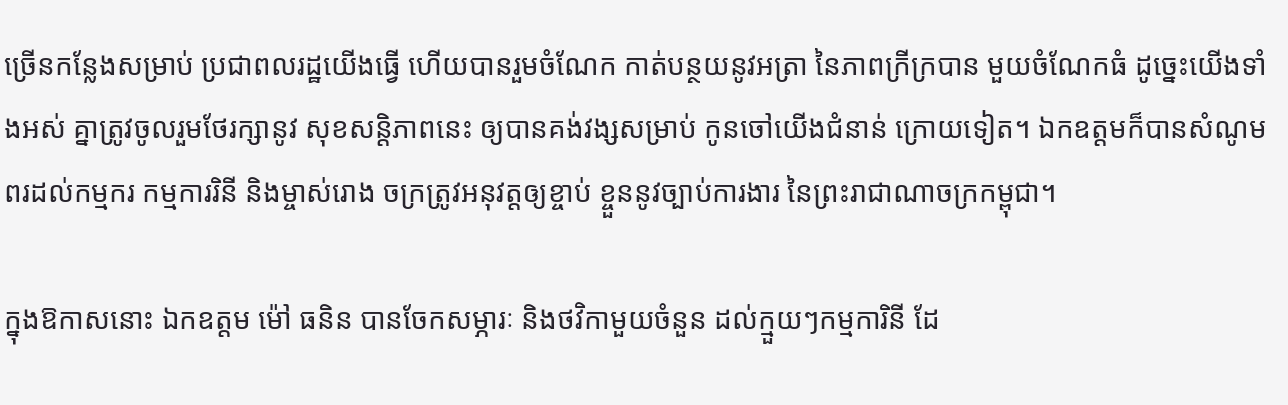ច្រើនកន្លែងសម្រាប់ ប្រជាពលរដ្ឋយើងធ្វើ ហើយបានរួមចំណែក កាត់បន្ថយនូវអត្រា នៃភាពក្រីក្របាន មួយចំណែកធំ ដូច្នេះយើងទាំងអស់ គ្នាត្រូវចូលរួមថែរក្សានូវ សុខសន្តិភាពនេះ ឲ្យបានគង់វង្សសម្រាប់ កូនចៅយើងជំនាន់ ក្រោយទៀត។ ឯកឧត្តមក៏បានសំណូម ពរដល់កម្មករ កម្មការរិនី និងម្ចាស់រោង ចក្រត្រូវអនុវត្តឲ្យខ្ចាប់ ខ្ចួននូវច្បាប់ការងារ នៃព្រះរាជាណាចក្រកម្ពុជា។

ក្នុងឱកាសនោះ ឯកឧត្តម ម៉ៅ ធនិន បានចែកសម្ភារៈ និងថវិកាមួយចំនួន ដល់ក្មួយៗកម្មការិនី ដែ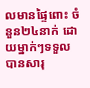លមានផ្ទៃពោះ ចំនួន២៤នាក់ ដោយម្នាក់ៗទទួលបានសារុ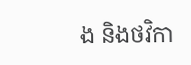ង និងថវិកា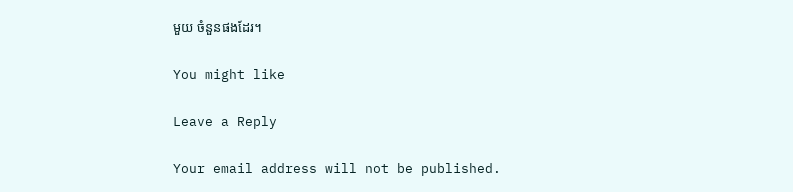មួយ ចំនួនផងដែរ។

You might like

Leave a Reply

Your email address will not be published.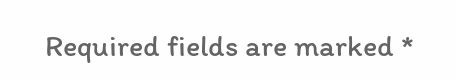Required fields are marked *